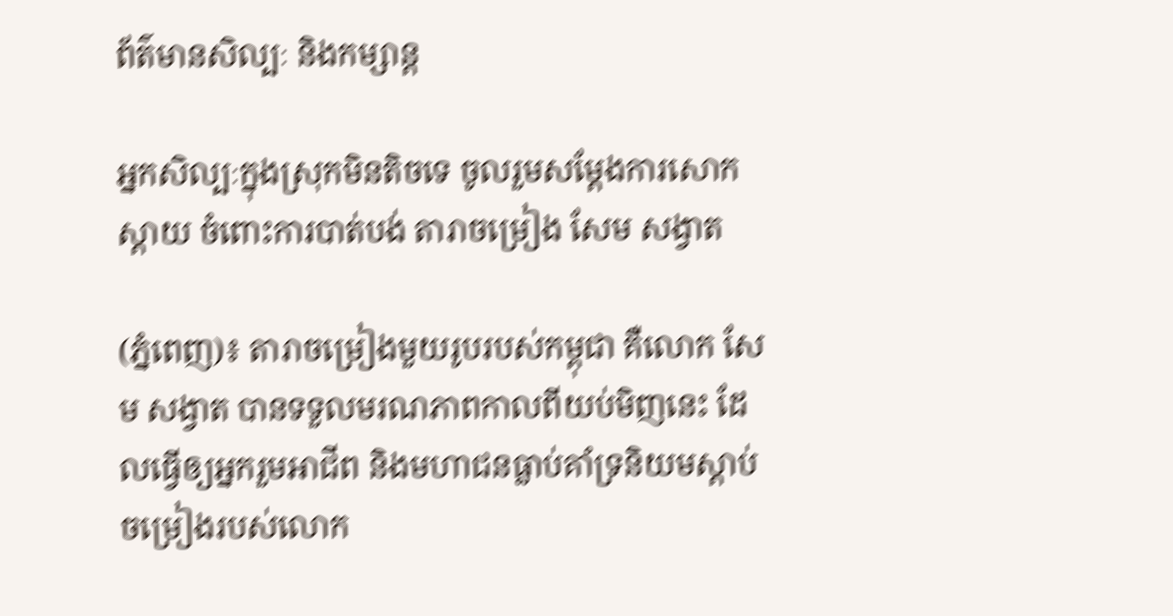ព័ត៌មានសិល្បៈ និងកម្សាន្ត

អ្នកសិល្បៈក្នុងស្រុកមិនតិចទេ ចូលរួមសម្តែងការសោកស្តាយ ចំពោះការបាត់បង់ តារាចម្រៀង សែម សង្វាត

(ភ្នំពេញ)៖ តារាចម្រៀងមួយរូបរបស់កម្ពុជា គឺលោក សែម សង្វាត បានទទួលមរណភាពកាលពីយប់មិញនេះ ដែលធ្វើឲ្យអ្នករួមអាជីព និងមហាជនធ្លាប់គាំទ្រនិយមស្តាប់ចម្រៀងរបស់លោក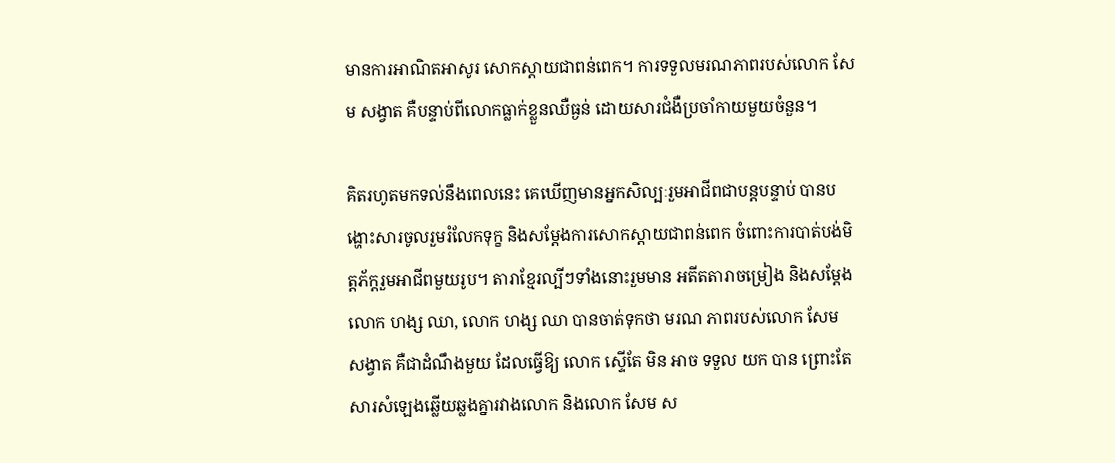មានការអាណិតអាសូរ សោកស្តាយជាពន់ពេក។ ការទទួលមរណភាពរបស់លោក សែម សង្វាត គឺបន្ទាប់ពីលោកធ្លាក់ខ្លួនឈឺធ្ងន់ ដោយសារជំងឺប្រចាំកាយមួយចំនួន។

គិតរហូតមកទល់នឹងពេលនេះ គេឃើញមានអ្នកសិល្បៈរួមអាជីពជាបន្តបន្ទាប់ បានបង្ហោះសារចូលរួមរំលែកទុក្ខ និងសម្តែងការសោកស្តាយជាពន់ពេក ចំពោះការបាត់បង់មិត្តភ័ក្តរួមអាជីពមួយរូប។ តារាខ្មែរល្បីៗទាំងនោះរួមមាន អតីតតារាចម្រៀង និងសម្ដែង លោក ហង្ស ឈា, លោក ហង្ស ឈា បានចាត់ទុកថា មរណ ភាពរបស់លោក សែម សង្វាត គឺជាដំណឹងមួយ ដែលធ្វើឱ្យ លោក ស្ទើតែ មិន អាច ទទួល យក បាន ព្រោះតែសារសំឡេងឆ្លើយឆ្លងគ្នារវាងលោក និងលោក សែម ស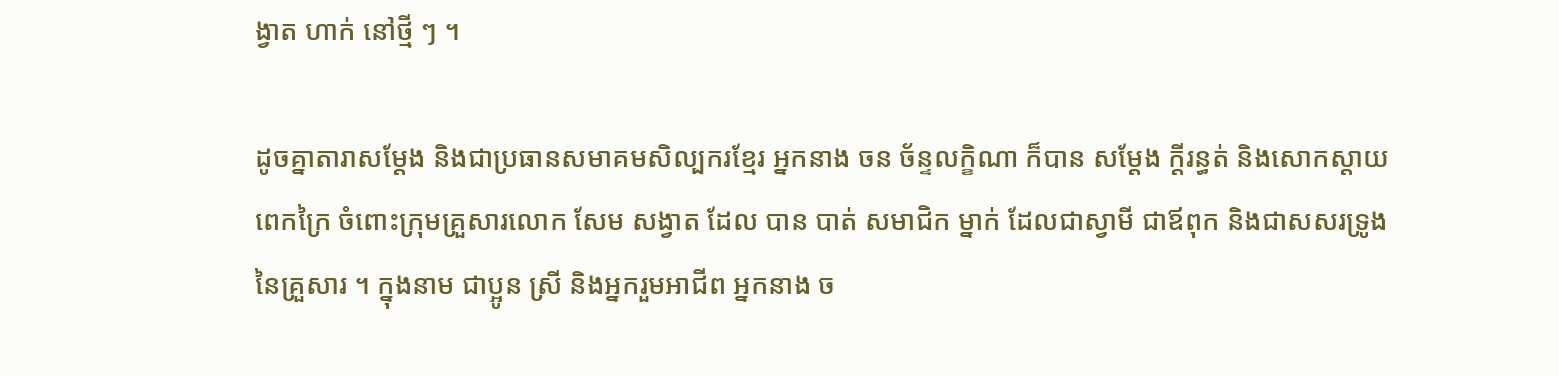ង្វាត ហាក់ នៅថ្មី ៗ ។

ដូចគ្នាតារាសម្ដែង និងជាប្រធានសមាគមសិល្បករខ្មែរ អ្នកនាង ចន ច័ន្ទលក្ខិណា ក៏បាន សម្ដែង ក្ដីរន្ធត់ និងសោកស្ដាយពេកក្រៃ ចំពោះក្រុមគ្រួសារលោក សែម សង្វាត ដែល បាន បាត់ សមាជិក ម្នាក់ ដែលជាស្វាមី ជាឪពុក និងជាសសរទ្រូងនៃគ្រួសារ ។ ក្នុងនាម ជាប្អូន ស្រី និងអ្នករួមអាជីព អ្នកនាង ច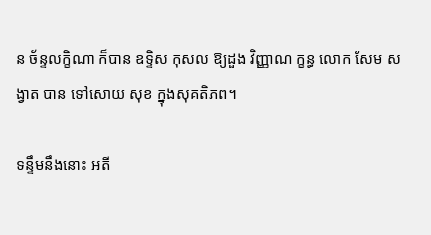ន ច័ន្ទលក្ខិណា ក៏បាន ឧទ្ទិស កុសល ឱ្យដួង វិញ្ញាណ ក្ខន្ធ លោក សែម សង្វាត បាន ទៅសោយ សុខ ក្នុងសុគតិភព។

ទន្ទឹមនឹងនោះ អតី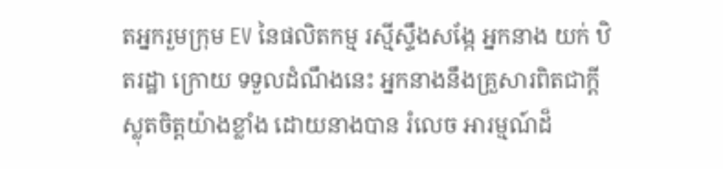តអ្នករួមក្រុម EV នៃផលិតកម្ម រស្មីស្ទឹងសង្កែ អ្នកនាង យក់ ឋិតរដ្ឋា ក្រោយ ទទួលដំណឹងនេះ អ្នកនាងនឹងគ្រួសារពិតជាក្ដីស្លុតចិត្តយ៉ាងខ្លាំង ដោយនាងបាន រំលេច អារម្មណ៍ដ៏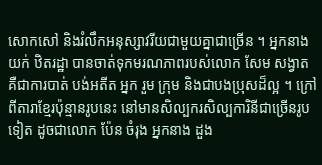សោកសៅ និងរំលឹកអនុស្សាវរីយជាមួយគ្នាជាច្រើន ។ អ្នកនាង យក់ ឋិតរដ្ឋា បានចាត់ទុកមរណភាពរបស់លោក សែម សង្វាត គឺជាការបាត់ បង់អតីត អ្នក រួម ក្រុម និងជាបងប្រុសដ៏ល្អ ។ ក្រៅពីតារាខ្មែរប៉ុន្មានរូបនេះ នៅមានសិល្បករសិល្បការិនីជាច្រើនរូបទៀត ដូចជាលោក ប៉ែន ចំរុង អ្នកនាង ដួង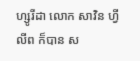ហ្សូរីដា លោក សាវិន ហ្វីលីព ក៏បាន ស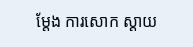ម្ដែង ការសោក ស្ដាយ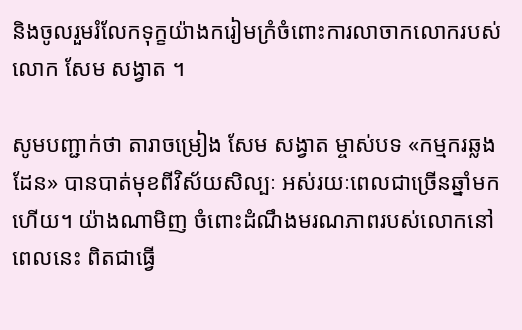និងចូលរួមរំលែកទុក្ខយ៉ាងករៀមក្រំចំពោះការលាចាកលោករបស់ លោក សែម សង្វាត ។

សូមបញ្ជាក់ថា តារាចម្រៀង សែម សង្វាត ម្ចាស់បទ «កម្មករឆ្លងដែន» បានបាត់មុខពីវិស័យសិល្បៈ អស់រយៈពេលជាច្រើនឆ្នាំមកហើយ។ យ៉ាងណាមិញ ចំពោះដំណឹងមរណភាពរបស់លោកនៅពេលនេះ ពិតជាធ្វើ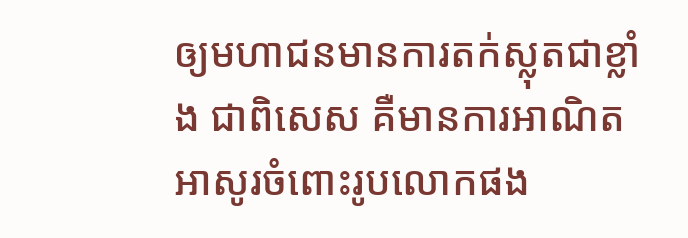ឲ្យមហាជនមានការតក់ស្លុតជាខ្លាំង ជាពិសេស គឺមានការអាណិតអាសូរចំពោះរូបលោកផង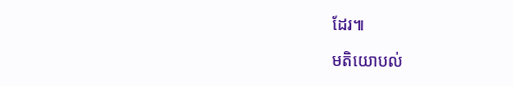ដែរ៕

មតិយោបល់